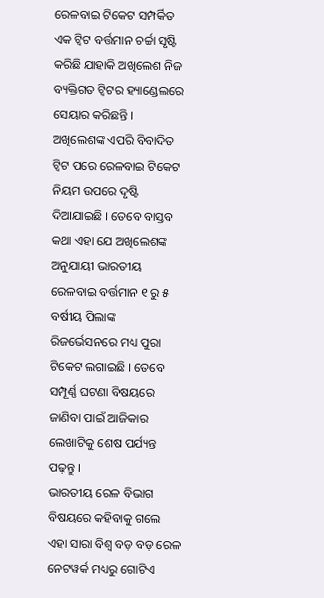ରେଳବାଇ ଟିକେଟ ସମ୍ପର୍କିତ ଏକ ଟ୍ୱିଟ ବର୍ତ୍ତମାନ ଚର୍ଚ୍ଚା ସୃଷ୍ଟି କରିଛି ଯାହାକି ଅଖିଲେଶ ନିଜ ବ୍ୟକ୍ତିଗତ ଟ୍ୱିଟର ହ୍ୟାଣ୍ଡେଲରେ ସେୟାର କରିଛନ୍ତି । ଅଖିଲେଶଙ୍କ ଏପରି ବିବାଦିତ ଟ୍ୱିଟ ପରେ ରେଳବାଇ ଟିକେଟ ନିୟମ ଉପରେ ଦୃଷ୍ଟି ଦିଆଯାଇଛି । ତେବେ ବାସ୍ତବ କଥା ଏହା ଯେ ଅଖିଲେଶଙ୍କ ଅନୁଯାୟୀ ଭାରତୀୟ ରେଳବାଇ ବର୍ତ୍ତମାନ ୧ ରୁ ୫ ବର୍ଷୀୟ ପିଲାଙ୍କ ରିଜର୍ଭେସନରେ ମଧ୍ୟ ପୁରା ଟିକେଟ ଲଗାଇଛି । ତେବେ ସମ୍ପୂର୍ଣ୍ଣ ଘଟଣା ବିଷୟରେ ଜାଣିବା ପାଇଁ ଆଜିକାର ଲେଖାଟିକୁ ଶେଷ ପର୍ଯ୍ୟନ୍ତ ପଢ଼ନ୍ତୁ ।
ଭାରତୀୟ ରେଳ ବିଭାଗ ବିଷୟରେ କହିବାକୁ ଗଲେ ଏହା ସାରା ବିଶ୍ୱ ବଡ଼ ବଡ଼ ରେଳ ନେଟୱର୍କ ମଧ୍ୟରୁ ଗୋଟିଏ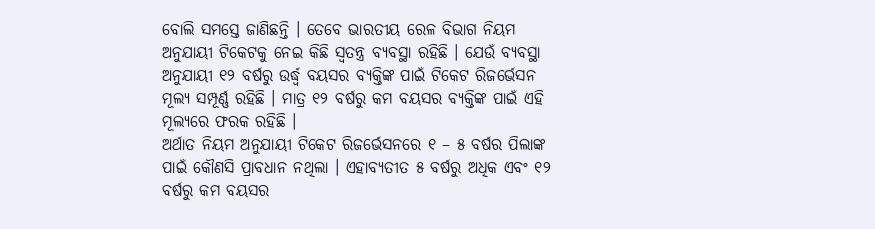ବୋଲି ସମସ୍ତେ ଜାଣିଛନ୍ତି । ତେବେ ଭାରତୀୟ ରେଳ ବିଭାଗ ନିୟମ ଅନୁଯାୟୀ ଟିକେଟକୁ ନେଇ କିଛି ସ୍ୱତନ୍ତ୍ର ବ୍ୟବସ୍ଥା ରହିଛି । ଯେଉଁ ବ୍ୟବସ୍ଥା ଅନୁଯାୟୀ ୧୨ ବର୍ଷରୁ ଉର୍ଦ୍ଧ୍ବ ବୟସର ବ୍ୟକ୍ତିଙ୍କ ପାଇଁ ଟିକେଟ ରିଜର୍ଭେସନ ମୂଲ୍ୟ ସମ୍ପୂର୍ଣ୍ଣ ରହିଛି । ମାତ୍ର ୧୨ ବର୍ଷରୁ କମ ବୟସର ବ୍ୟକ୍ତିଙ୍କ ପାଇଁ ଏହି ମୂଲ୍ୟରେ ଫରକ ରହିଛି ।
ଅର୍ଥାତ ନିୟମ ଅନୁଯାୟୀ ଟିକେଟ ରିଜର୍ଭେସନରେ ୧ – ୫ ବର୍ଷର ପିଲାଙ୍କ ପାଇଁ କୌଣସି ପ୍ରାବଧାନ ନଥିଲା । ଏହାବ୍ୟତୀତ ୫ ବର୍ଷରୁ ଅଧିକ ଏବଂ ୧୨ ବର୍ଷରୁ କମ ବୟସର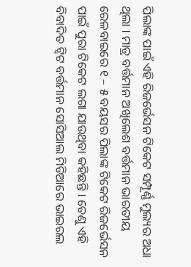ପିଲାଙ୍କ ପାଇଁ ଏହି ରିଜର୍ଭେସନ ଟିକେଟ ସମ୍ପୂର୍ଣ୍ଣ ମୁଲ୍ୟର ଅଧା ଥିଲା । ମାତ୍ର ବର୍ତ୍ତମାନ ଅଖିଲେଶ ବର୍ତ୍ତମାନ ଭାରତୀୟ ରେଳବାଇରେ ୧ – ୫ ବୟସର ପିଲାଙ୍କ ଟିକେଟ ରିଜର୍ଭେସନ ପାଇଁ ପୁରା ଟିକେଟ ଲଗା ଯାଉଥିବା କହିଛନ୍ତି । ତେଣୁ ଏହି ବିବାଦିତ ଟ୍ୱିଟ ବର୍ତ୍ତମାନ ସୋସିଆଲ ମିଡିଆରେ ଭାଇରଲ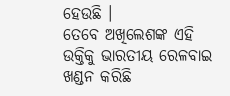ହେଉଛି ।
ତେବେ ଅଖିଲେଶଙ୍କ ଏହି ଉକ୍ତିକୁ ଭାରତୀୟ ରେଳବାଇ ଖଣ୍ଡନ କରିଛି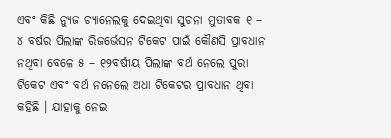ଏବଂ କିଛି ନ୍ୟୁଜ ଚ୍ୟାନେଲକୁ ଦେଇଥିବା ସୁଚନା ମୁତାବକ ୧ – ୪ ବର୍ଷର ପିଲାଙ୍କ ରିଜର୍ଭେସନ ଟିକେଟ ପାଇଁ କୌଣସି ପ୍ରାବଧାନ ନଥିବା ବେଳେ ୫ – ୧୨ବର୍ଷୀୟ ପିଲାଙ୍କ ବର୍ଥ ନେଲେ ପୁରା ଟିକେଟ ଏବଂ ବର୍ଥ ନନେଲେ ଅଧା ଟିକେଟର ପ୍ରାବଧାନ ଥିବା କହିଛି । ଯାହାକୁ ନେଇ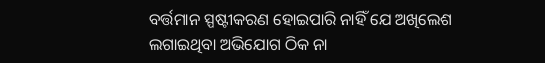ବର୍ତ୍ତମାନ ସ୍ପଷ୍ଟୀକରଣ ହୋଇପାରି ନାହିଁ ଯେ ଅଖିଲେଶ ଲଗାଇଥିବା ଅଭିଯୋଗ ଠିକ ନା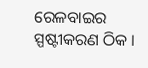ରେଳବାଇର ସ୍ପଷ୍ଟୀକରଣ ଠିକ ।